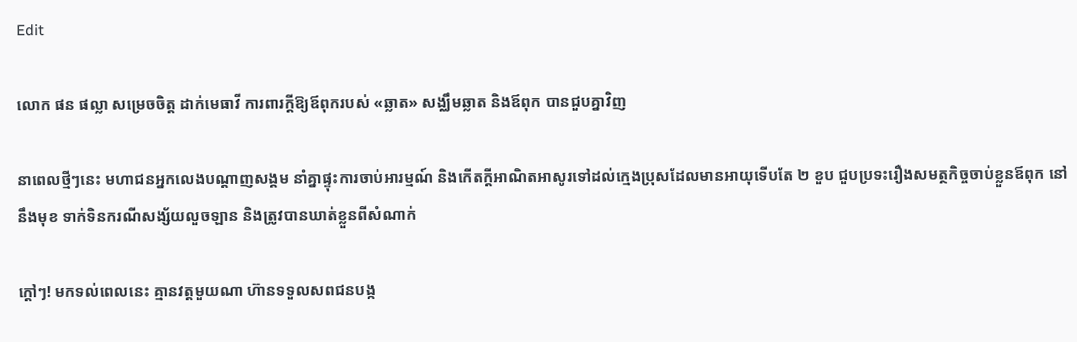Edit

លោក ផន ផល្លា សម្រេចចិត្ត ដាក់មេធាវី ការពារក្តីឱ្យឪពុករបស់ «ឆ្លាត» សង្ឈឹមឆ្លាត និងឪពុក បានជួបគ្នាវិញ

នាពេលថ្មីៗនេះ មហាជនអ្នកលេងបណ្ដាញសង្គម នាំគ្នាផ្ទុះការចាប់អារម្មណ៍ និងកើតក្ដីអាណិតអាសូរទៅដល់ក្មេងប្រុសដែលមានអាយុទើបតែ ២ ខួប ជួបប្រទះរឿងសមត្ថកិច្ចចាប់ខ្លួនឪពុក នៅនឹងមុខ ទាក់ទិនករណីសង្ស័យលួចឡាន និងត្រូវបានឃាត់ខ្លួនពីសំណាក់

ក្ដៅៗ! មកទល់ពេលនេះ គ្មានវត្តមួយណា ហ៊ានទទួលសពជនបង្ក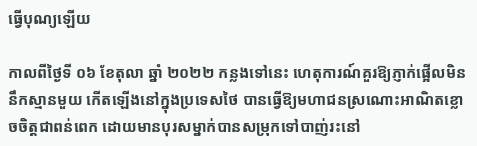ធ្វើបុណ្យឡើយ

កាលពីថ្ងៃទី ០៦ ខែតុលា ឆ្នាំ ២០២២ កន្លងទៅនេះ ហេតុការណ៍គួរឱ្យភ្ញាក់ផ្អើលមិននឹកស្មានមួយ កើតឡើងនៅក្នុងប្រទេសថៃ បានធ្វើឱ្យមហាជនស្រណោះអាណិតខ្លោចចិត្តជាពន់ពេក ដោយមានបុរសម្នាក់បានសម្រុកទៅបាញ់រះនៅ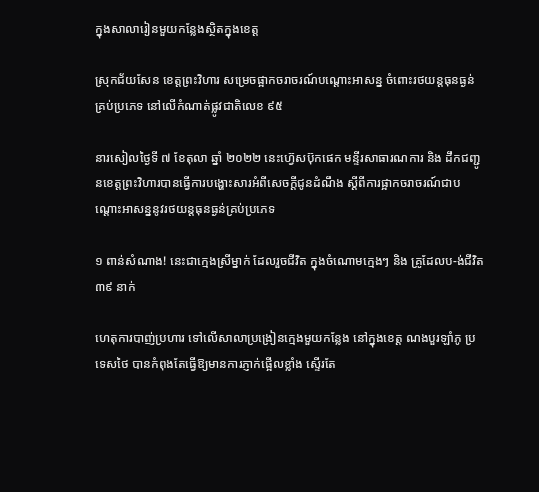ក្នុងសាលារៀនមួយកន្លែងស្ថិតក្នុងខេត្ត

ស្រុកជ័យសែន ខេត្តព្រះវិហារ សម្រេចផ្អាកចរាចរណ៍បណ្ដោះអាសន្ន ចំពោះរថយន្តធុនធ្ងន់គ្រប់ប្រភេទ នៅលើកំណាត់ផ្លូវជាតិលេខ ៩៥

នារសៀលថ្ងៃទី ៧ ខែតុលា ឆ្នាំ ២០២២ នេះហ៊្វេសប៊ុកផេក មន្ទីរសាធារណការ និង ដឹកជញ្ជូនខេត្តព្រះវិហារបានធ្វើការបង្ហោះសារអំពីសេចក្ដីជូនដំណឹង ស្ដីពីការផ្អាកចរាចរណ៍ជាបណ្ដោះអាសន្ននូវរថយន្តធុនធ្ងន់គ្រប់ប្រភេទ

១ ពាន់សំណាង! នេះជាក្មេងស្រីម្នាក់ ដែលរួចជីវិត ក្នុងចំណោមក្មេងៗ និង គ្រូដែលប-ង់ជីវិត ៣៩ នាក់

ហេតុការបាញ់ប្រហារ ទៅលើសាលាប្រង្រៀនក្មេងមួយកន្លែង នៅក្នុងខេត្ត ណងបួរឡាំភូ ប្រទេសថៃ បានកំពុងតែធ្វើឱ្យមានការភ្ញាក់ផ្អើលខ្លាំង ស្ទើរតែ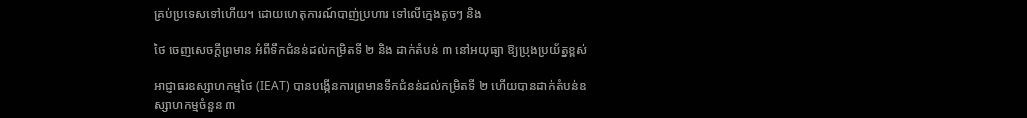គ្រប់ប្រទេសទៅហើយ។ ដោយហេតុការណ៍បាញ់ប្រហារ ទៅលើក្មេងតូចៗ និង

ថៃ ចេញសេចក្ដីព្រមាន អំពីទឹកជំនន់ដល់កម្រិតទី ២ និង ដាក់តំបន់ ៣ នៅអយុធ្យា ឱ្យប្រុងប្រយ័ត្នខ្ពស់

អាជ្ញាធរឧស្សាហកម្មថៃ (IEAT) បានបង្កើនការព្រមានទឹកជំនន់ដល់កម្រិតទី ២ ហើយបានដាក់តំបន់ឧស្សាហកម្មចំនួន ៣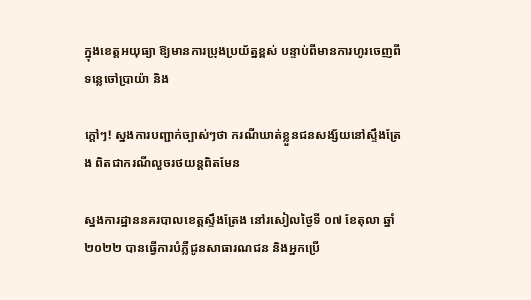ក្នុងខេត្តអយុធ្យា ឱ្យមានការប្រុងប្រយ័ត្នខ្ពស់ បន្ទាប់ពីមានការហូរចេញពីទន្លេចៅប្រាយ៉ា និង

ក្ដៅៗ! ស្នងការបញ្ជាក់ច្បាស់ៗថា ករណីឃាត់ខ្លួនជនសង្ស័យនៅស្ទឹងត្រែង ពិតជាករណីលួចរថយន្តពិតមែន

ស្នងការដ្ឋាននគរបាលខេត្តស្ទឹងត្រែង នៅរសៀលថ្ងៃទី ០៧ ខែតុលា ឆ្នាំ ២០២២ បានធ្វើការបំភ្លឺជូនសាធារណជន និងអ្នកប្រើ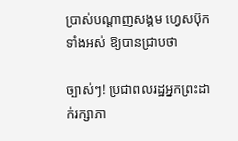ប្រាស់បណ្ដាញសង្គម ហ្វេសប៊ុកទាំងអស់ ឱ្យបានជ្រាបថា

ច្បាស់ៗ! ប្រជាពលរដ្ឋអ្នកព្រះដាក់រក្សាភា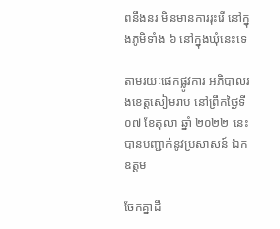ពនឹងនរ មិនមានការរុះរើ នៅក្នុងភូមិទាំង ៦ នៅក្នុងឃុំនេះទេ

តាមរយៈផេកផ្លូវការ អភិបាលរងខេត្តសៀមរាប នៅព្រឹកថ្ងៃទី ០៧ ខែតុលា ឆ្នាំ ២០២២ នេះ បានបញ្ជាក់នូវប្រសាសន៍ ឯកឧត្តម

ចែកគ្នាដឹ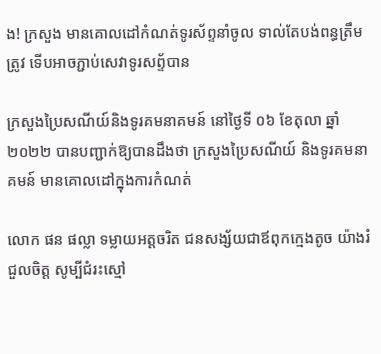ង! ក្រសួង មានគោលដៅកំណត់ទូរស័ព្ទនាំចូល ទាល់តែបង់ពន្ធត្រឹមត្រូវ ទើបអាចភ្ជាប់សេវាទូរសព្ទ័បាន

ក្រសួងប្រៃសណីយ៍និងទូរគមនាគមន៍ នៅថ្ងៃទី ០៦ ខែតុលា ឆ្នាំ ២០២២ បានបញ្ជាក់ឱ្យបានដឹងថា ក្រសួងប្រៃសណីយ៍ និងទូរគមនាគមន៍ មានគោលដៅក្នុងការកំណត់

លោក ផន ផល្លា ទម្លាយអត្តចរិត ជនសង្ស័យជាឪពុកក្មេងតូច យ៉ាងរំជួលចិត្ត សូម្បីជំរះស្មៅ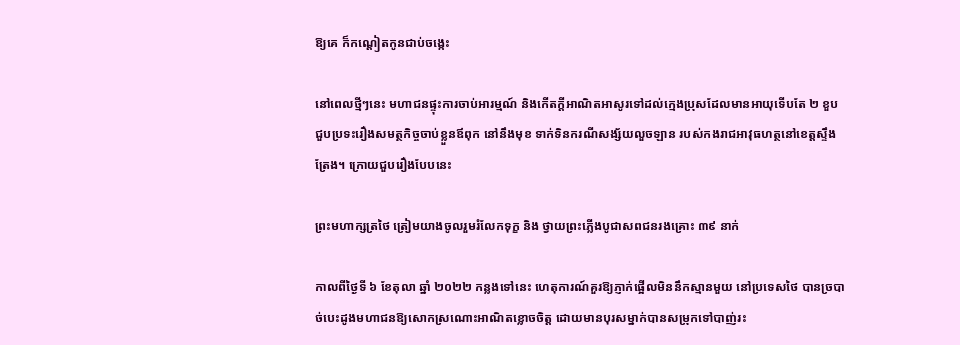ឱ្យគេ ក៏កណ្តៀតកូនជាប់ចង្កេះ

នៅពេលថ្មីៗនេះ មហាជនផ្ទុះការចាប់អារម្មណ៍ និងកើតក្ដីអាណិតអាសូរទៅដល់ក្មេងប្រុសដែលមានអាយុទើបតែ ២ ខួប ជួបប្រទះរឿងសមត្ថកិច្ចចាប់ខ្លួនឪពុក នៅនឹងមុខ ទាក់ទិនករណីសង្ស័យលួចឡាន របស់កងរាជអាវុធហត្ថនៅខេត្តស្ទឹងត្រែង។ ក្រោយជួបរឿងបែបនេះ

ព្រះមហាក្សត្រថៃ ត្រៀមយាងចូលរួមរំលែកទុក្ខ និង ថ្វាយព្រះភ្លើងបូជាសពជនរងគ្រោះ ៣៩ នាក់

កាលពីថ្ងៃទី ៦ ខែតុលា ឆ្នាំ ២០២២ កន្លងទៅនេះ ហេតុការណ៍គួរឱ្យភ្ញាក់ផ្អើលមិននឹកស្មានមួយ នៅប្រទេសថៃ បានច្របាច់បេះដូងមហាជនឱ្យសោកស្រណោះអាណិតខ្លោចចិត្ត ដោយមានបុរសម្នាក់បានសម្រុកទៅបាញ់រះ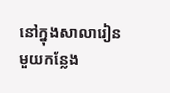នៅក្នុងសាលារៀនមួយកន្លែង